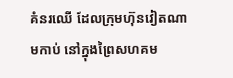គំនរឈើ ដែលក្រុមហ៊ុនវៀតណាមកាប់ នៅក្នុងព្រៃសហគម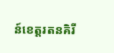ន៍ខេត្តរតនគិរី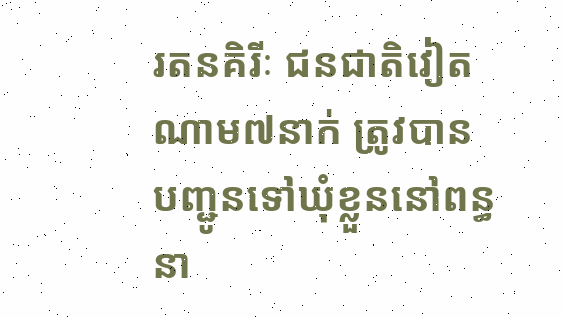រតនគិរីៈ ជនជាតិវៀតណាម៧នាក់ ត្រូវបានបញ្ជូនទៅឃុំខ្លួននៅពន្ធនា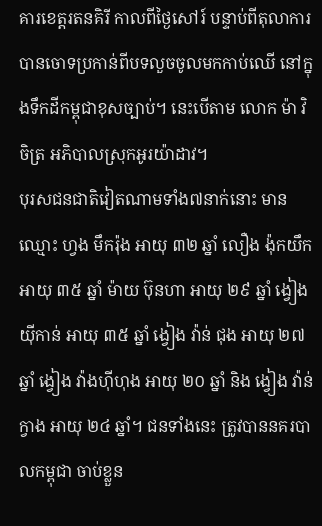គារខេត្តរតនគិរី កាលពីថ្ងៃសៅរ៍ បន្ទាប់ពីតុលាការ បានចោទប្រកាន់ពីបទលួចចូលមកកាប់ឈើ នៅក្នុងទឹកដីកម្ពុជាខុសច្បាប់។ នេះបើតាម លោក ម៉ា វិចិត្រ អភិបាលស្រុកអូរយ៉ាដាវ។
បុរសជនជាតិវៀតណាមទាំង៧នាក់នោះ មានឈ្មោះ ហ្វង មឹករ៉ុង អាយុ ៣២ ឆ្នាំ លឿង ង៉ុកយឹក អាយុ ៣៥ ឆ្នាំ ម៉ាយ ប៊ុនហា អាយុ ២៩ ឆ្នាំ ង្វៀង យ៉ីកាន់ អាយុ ៣៥ ឆ្នាំ ង្វៀង វ៉ាន់ ជុង អាយុ ២៧ ឆ្នាំ ង្វៀង វ៉ាងហ៊ីហុង អាយុ ២០ ឆ្នាំ និង ង្វៀង វ៉ាន់ក្វាង អាយុ ២៤ ឆ្នាំ។ ជនទាំងនេះ ត្រូវបាននគរបាលកម្ពុជា ចាប់ខ្លួន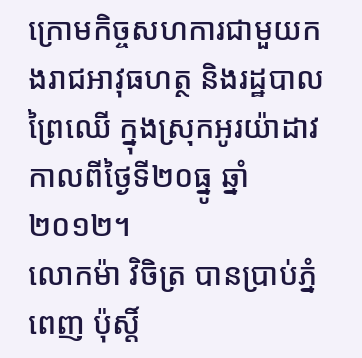ក្រោមកិច្ចសហការជាមួយកងរាជអាវុធហត្ថ និងរដ្ឋបាលព្រៃឈើ ក្នុងស្រុកអូរយ៉ាដាវកាលពីថ្ងៃទី២០ធ្នូ ឆ្នាំ២០១២។
លោកម៉ា វិចិត្រ បានប្រាប់ភ្នំពេញ ប៉ុស្តិ៍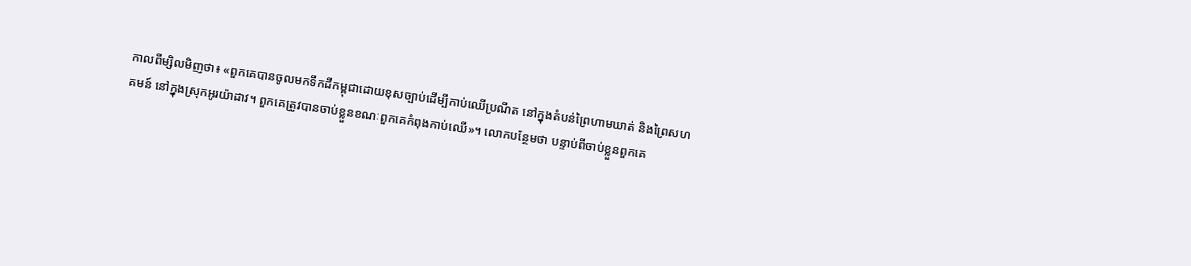កាលពីម្សិលមិញថា៖ «ពួកគេបានចូលមកទឹកដីកម្ពុជាដោយខុសច្បាប់ដើម្បីកាប់ឈើប្រណីត នៅក្នុងតំបន់ព្រៃហាមឃាត់ និងព្រៃសហគមន៍ នៅក្នុងស្រុកអូរយ៉ាដាវ។ ពួកគេត្រូវបានចាប់ខ្លួនខណៈពួកគេកំពុងកាប់ឈើ»។ លោកបន្ថែមថា បន្ទាប់ពីចាប់ខ្លួនពួកគេ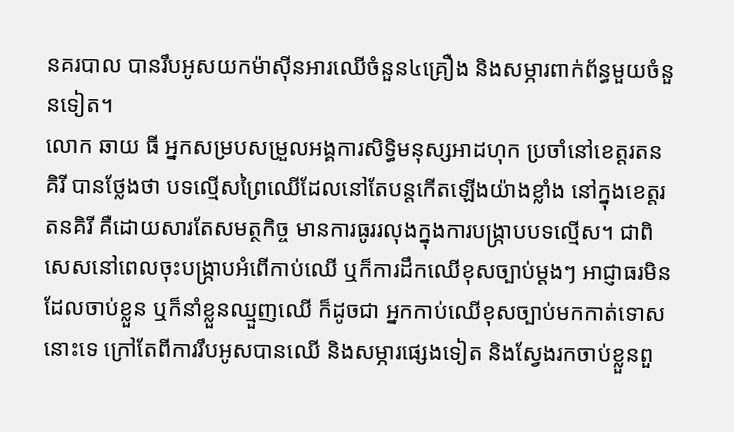នគរបាល បានរឹបអូសយកម៉ាស៊ីនអារឈើចំនួន៤គ្រឿង និងសម្ភារពាក់ព័ន្ធមួយចំនួនទៀត។
លោក ឆាយ ធី អ្នកសម្របសម្រួលអង្គការសិទ្ធិមនុស្សអាដហុក ប្រចាំនៅខេត្តរតនគិរី បានថ្លែងថា បទល្មើសព្រៃឈើដែលនៅតែបន្តកើតឡើងយ៉ាងខ្លាំង នៅក្នុងខេត្តរតនគិរី គឺដោយសារតែសមត្ថកិច្ច មានការធូររលុងក្នុងការបង្ក្រាបបទល្មើស។ ជាពិសេសនៅពេលចុះបង្ក្រាបអំពើកាប់ឈើ ឬក៏ការដឹកឈើខុសច្បាប់ម្ដងៗ អាជ្ញាធរមិនដែលចាប់ខ្លួន ឬក៏នាំខ្លួនឈ្មួញឈើ ក៏ដូចជា អ្នកកាប់ឈើខុសច្បាប់មកកាត់ទោសនោះទេ ក្រៅតែពីការរឹបអូសបានឈើ និងសម្ភារផ្សេងទៀត និងស្វែងរកចាប់ខ្លួនពួ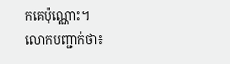កគេប៉ុណ្ណោះ។
លោកបញ្ជាក់ថា៖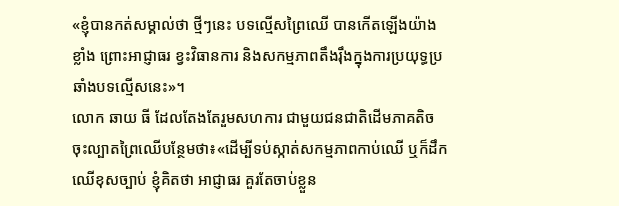«ខ្ញុំបានកត់សម្គាល់ថា ថ្មីៗនេះ បទល្មើសព្រៃឈើ បានកើតឡើងយ៉ាងខ្លាំង ព្រោះអាជ្ញាធរ ខ្វះវិធានការ និងសកម្មភាពតឹងរ៉ឹងក្នុងការប្រយុទ្ធប្រឆាំងបទល្មើសនេះ»។
លោក ឆាយ ធី ដែលតែងតែរួមសហការ ជាមួយជនជាតិដើមភាគតិច ចុះល្បាតព្រៃឈើបន្ថែមថា៖«ដើម្បីទប់ស្កាត់សកម្មភាពកាប់ឈើ ឬក៏ដឹកឈើខុសច្បាប់ ខ្ញុំគិតថា អាជ្ញាធរ គួរតែចាប់ខ្លួន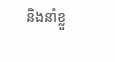និងនាំខ្លួ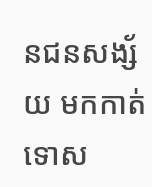នជនសង្ស័យ មកកាត់ទោស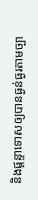និងផ្តន្ទាទោសឲ្យបានធ្ងន់ធ្ងរតាមច្បា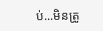ប់...មិនត្រូ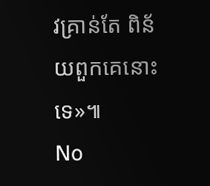វគ្រាន់តែ ពិន័យពួកគេនោះទេ»៕
No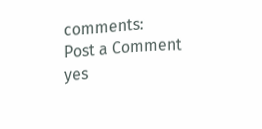comments:
Post a Comment
yes